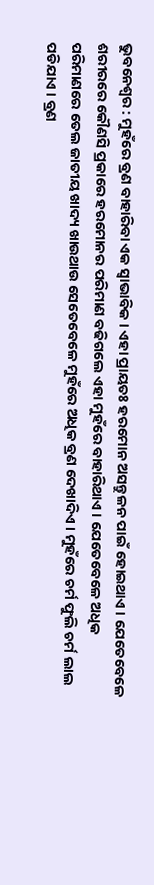ଭୁବନେଶ୍ୱର : ମୁହଁରେ ବ୍ରଣ ବାହାରିବା ଏକ ସ୍ୱାଭାବିକ । ଏହା ପ୍ରାୟତଃ ହରମୋନ ଅସନ୍ତୁଳନ ପାଇଁ ହୋଇଥାଏ । ଯେତେବେଳେ ଶରୀରରେ କୌଣସି ପ୍ରକାରେ ହରମୋନର ପରିମାଣ ବଢିଗଲେ ଏହା ମୁହଁରେ ବାହାରିଥାଏ । ଯେତେବେଳେ ଅଧିକ ପରିମାଣରେ ତେଲ ଜାତୀୟ ଖାଦ୍ୟ ଖାଉଥାଉ ସେତେବେଳେ ମୁହଁରେ ଅଧିକ ବ୍ରଣ ଦେଖାଦିଏ । ମୁହଁରେ ଚର୍ମ ଫୁଲି ଚର୍ମ ଲାଲ ପଡିଯାଏ । ବ୍ରଣ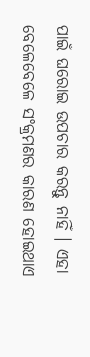ପାଇଁ ଘରୋଇ ଉପଚାର କରନ୍ତୁ ନାହିଁ । ଏହା ବେଳେବେଳେ ସଂକ୍ରମଣର କାରଣ ହୋଇଥାଏ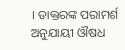। ଡାକ୍ତରଙ୍କ ପରାମର୍ଶ ଅନୁଯାୟୀ ଔଷଧ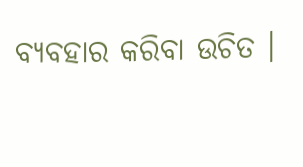ବ୍ୟବହାର କରିବା ଉଚିତ ।